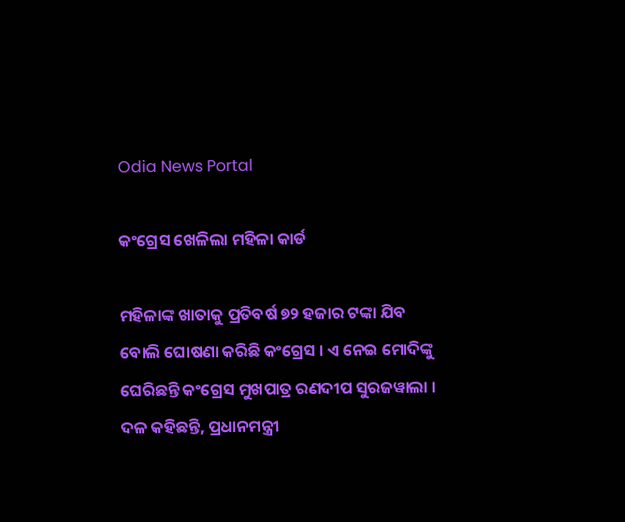Odia News Portal

କଂଗ୍ରେସ ଖେଳିଲା ମହିଳା କାର୍ଡ

ମହିଳାଙ୍କ ଖାତାକୁ ପ୍ରତିବର୍ଷ ୭୨ ହଜାର ଟଙ୍କା ଯିବ ବୋଲି ଘୋଷଣା କରିଛି କଂଗ୍ରେସ । ଏ ନେଇ ମୋଦିଙ୍କୁ ଘେରିଛନ୍ତି କଂଗ୍ରେସ ମୁଖପାତ୍ର ରଣଦୀପ ସୁରଜୱାଲା ।
ଦଳ କହିଛନ୍ତି, ପ୍ରଧାନମନ୍ତ୍ରୀ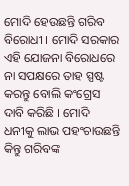ମୋଦି ହେଉଛନ୍ତି ଗରିବ ବିରୋଧୀ । ମୋଦି ସରକାର ଏହି ଯୋଜନା ବିରୋଧରେ ନା ସପକ୍ଷରେ ତାହ ସ୍ପଷ୍ଟ କରନ୍ତୁ ବୋଲି କଂଗ୍ରେସ ଦାବି କରିଛି । ମୋଦି ଧନୀକୁ ଲାଭ ପହଂଚାଉଛନ୍ତି କିନ୍ତୁ ଗରିବଙ୍କ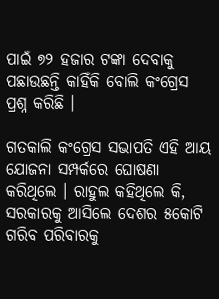ପାଇଁ ୭୨ ହଜାର ଟଙ୍କା ଦେବାକୁ ପଛାଉଛନ୍ତି କାହିଁକି ବୋଲି କଂଗ୍ରେସ ପ୍ରଶ୍ନ କରିଛି ।

ଗତକାଲି କଂଗ୍ରେସ ସଭାପତି ଏହି ଆୟ ଯୋଜନା ସମ୍ପର୍କରେ ଘୋଷଣା କରିଥିଲେ । ରାହୁଲ କହିଥିଲେ କି, ସରକାରକୁ ଆସିଲେ ଦେଶର ୫କୋଟି ଗରିବ ପରିବାରକୁ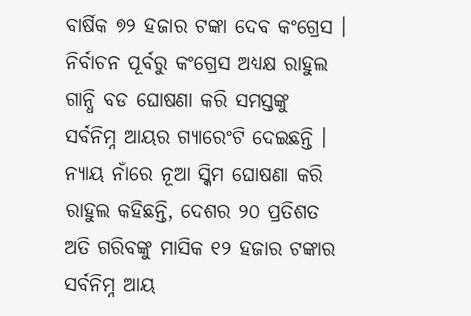ବାର୍ଷିକ ୭୨ ହଜାର ଟଙ୍କା ଦେବ କଂଗ୍ରେସ । ନିର୍ବାଚନ ପୂର୍ବରୁ କଂଗ୍ରେସ ଅଧ୍ୟକ୍ଷ ରାହୁଲ ଗାନ୍ଧି ବଡ ଘୋଷଣା କରି ସମସ୍ତଙ୍କୁ ସର୍ବନିମ୍ନ ଆୟର ଗ୍ୟାରେଂଟି ଦେଇଛନ୍ତି । ନ୍ୟାୟ ନାଁରେ ନୂଆ ସ୍କିମ ଘୋଷଣା କରି ରାହୁଲ କହିଛନ୍ତି, ଦେଶର ୨୦ ପ୍ରତିଶତ ଅତି ଗରିବଙ୍କୁ ମାସିକ ୧୨ ହଜାର ଟଙ୍କାର ସର୍ବନିମ୍ନ ଆୟ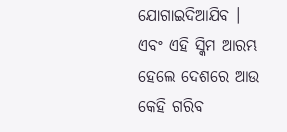ଯୋଗାଇଦିଆଯିବ । ଏବଂ ଏହି ସ୍କିମ ଆରମ୍ଭ ହେଲେ ଦେଶରେ ଆଉ କେହି ଗରିବ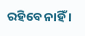ରହିବେ ନାହିଁ ।